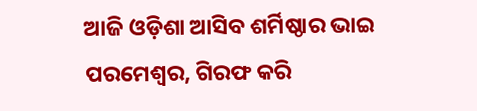ଆଜି ଓଡ଼ିଶା ଆସିବ ଶର୍ମିଷ୍ଠାର ଭାଇ ପରମେଶ୍ୱର, ଗିରଫ କରି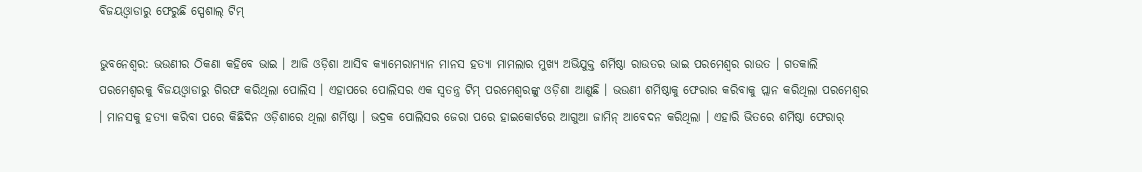ବିଜୟଓ୍ୱାଡାରୁ ଫେରୁଛି ସ୍ପେଶାଲ୍ ଟିମ୍

ଭୁବନେଶ୍ୱର: ଭଉଣୀର ଠିକଣା କହିବେ ଭାଇ । ଆଜି ଓଡ଼ିଶା ଆସିବ କ୍ୟାମେରାମ୍ୟାନ ମାନସ ହତ୍ୟା ମାମଲାର ମୁଖ୍ୟ ଅଭିଯୁକ୍ତ ଶର୍ମିଷ୍ଠା ରାଉତର ଭାଇ ପରମେଶ୍ୱର ରାଉତ । ଗତକାଲି ପରମେଶ୍ୱରକୁ ବିଜୟଓ୍ୱାଡାରୁ ଗିରଫ କରିଥିଲା ପୋଲିସ । ଏହାପରେ ପୋଲିସର ଏକ ସ୍ୱତନ୍ତ୍ର ଟିମ୍ ପରମେଶ୍ୱରଙ୍କୁ ଓଡ଼ିଶା ଆଣୁଛି । ଭଉଣୀ ଶର୍ମିଷ୍ଠାକୁ ଫେରାର କରିବାକୁ ପ୍ଲାନ କରିଥିଲା ପରମେଶ୍ବର  । ମାନସକୁ ହତ୍ୟା କରିବା ପରେ କିଛିଦିନ ଓଡ଼ିଶାରେ ଥିଲା ଶର୍ମିଷ୍ଠା । ଭଦ୍ରକ ପୋଲିସର ଜେରା ପରେ ହାଇକୋର୍ଟରେ ଆଗୁଆ ଜାମିନ୍ ଆବେଦନ କରିଥିଲା । ଏହାରି ଭିତରେ ଶର୍ମିଷ୍ଠା ଫେରାର୍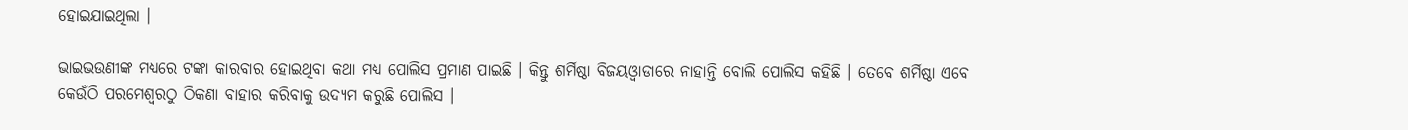ହୋଇଯାଇଥିଲା ।

ଭାଇଭଉଣୀଙ୍କ ମଧ୍ୟରେ ଟଙ୍କା କାରବାର ହୋଇଥିବା କଥା ମଧ୍ୟ ପୋଲିସ ପ୍ରମାଣ ପାଇଛି । କିନ୍ତୁ ଶର୍ମିଷ୍ଠା ବିଜୟଓ୍ୱାଡାରେ ନାହାନ୍ତି ବୋଲି ପୋଲିସ କହିଛି । ତେବେ ଶର୍ମିଷ୍ଠା ଏବେ କେଉଁଠି ପରମେଶ୍ବରଠୁ ଠିକଣା ବାହାର କରିବାକୁ ଉଦ୍ୟମ କରୁଛି ପୋଲିସ ।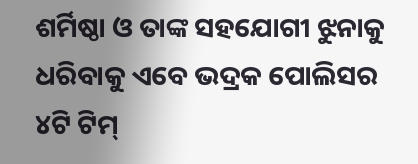ଶର୍ମିଷ୍ଠା ଓ ତାଙ୍କ ସହଯୋଗୀ ଝୁନାକୁ ଧରିବାକୁ ଏବେ ଭଦ୍ରକ ପୋଲିସର ୪ଟି ଟିମ୍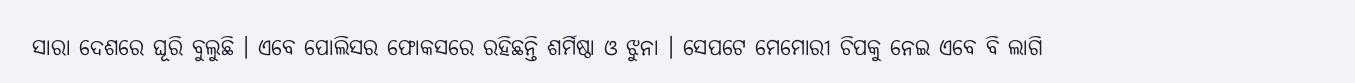ସାରା ଦେଶରେ ଘୂରି ବୁଲୁଛି । ଏବେ ପୋଲିସର ଫୋକସରେ ରହିଛନ୍ତି ଶର୍ମିଷ୍ଠା ଓ ଝୁନା । ସେପଟେ ମେମୋରୀ ଚିପକୁ ନେଇ ଏବେ ବି ଲାଗି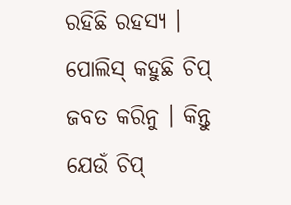ରହିଛି ରହସ୍ୟ । ପୋଲିସ୍ କହୁଛି ଚିପ୍ ଜବତ କରିନୁ । କିନ୍ତୁ ଯେଉଁ ଚିପ୍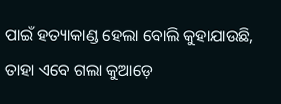ପାଇଁ ହତ୍ୟାକାଣ୍ଡ ହେଲା ବୋଲି କୁହାଯାଉଛି, ତାହା ଏବେ ଗଲା କୁଆଡ଼େ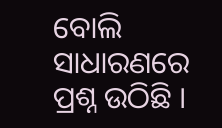ବୋଲି ସାଧାରଣରେ ପ୍ରଶ୍ନ ଉଠିଛି ।